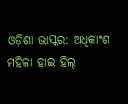ଓଡ଼ିଶା ଭାସ୍କର: ଅଧିକାଂଶ ମହିଳା ହାଇ ହିଲ୍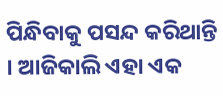ପିନ୍ଧିବାକୁ ପସନ୍ଦ କରିଥାନ୍ତି । ଆଜିକାଲି ଏହା ଏକ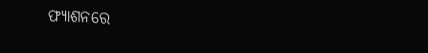ଫ୍ୟାଶନରେ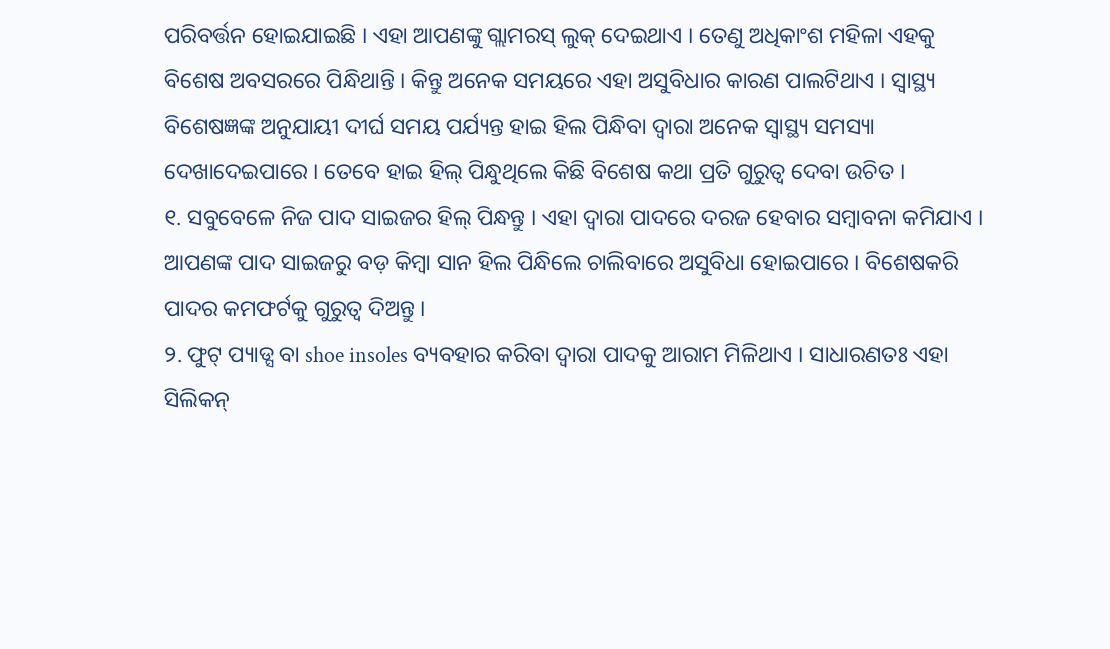ପରିବର୍ତ୍ତନ ହୋଇଯାଇଛି । ଏହା ଆପଣଙ୍କୁ ଗ୍ଲାମରସ୍ ଲୁକ୍ ଦେଇଥାଏ । ତେଣୁ ଅଧିକାଂଶ ମହିଳା ଏହକୁ ବିଶେଷ ଅବସରରେ ପିନ୍ଧିଥାନ୍ତି । କିନ୍ତୁ ଅନେକ ସମୟରେ ଏହା ଅସୁବିଧାର କାରଣ ପାଲଟିଥାଏ । ସ୍ୱାସ୍ଥ୍ୟ ବିଶେଷଜ୍ଞଙ୍କ ଅନୁଯାୟୀ ଦୀର୍ଘ ସମୟ ପର୍ଯ୍ୟନ୍ତ ହାଇ ହିଲ ପିନ୍ଧିବା ଦ୍ୱାରା ଅନେକ ସ୍ୱାସ୍ଥ୍ୟ ସମସ୍ୟା ଦେଖାଦେଇପାରେ । ତେବେ ହାଇ ହିଲ୍ ପିନ୍ଧୁଥିଲେ କିଛି ବିଶେଷ କଥା ପ୍ରତି ଗୁରୁତ୍ୱ ଦେବା ଉଚିତ ।
୧. ସବୁବେଳେ ନିଜ ପାଦ ସାଇଜର ହିଲ୍ ପିନ୍ଧନ୍ତୁ । ଏହା ଦ୍ୱାରା ପାଦରେ ଦରଜ ହେବାର ସମ୍ବାବନା କମିଯାଏ । ଆପଣଙ୍କ ପାଦ ସାଇଜରୁ ବଡ଼ କିମ୍ବା ସାନ ହିଲ ପିନ୍ଧିଲେ ଚାଲିବାରେ ଅସୁବିଧା ହୋଇପାରେ । ବିଶେଷକରି ପାଦର କମଫର୍ଟକୁ ଗୁରୁତ୍ୱ ଦିଅନ୍ତୁ ।
୨. ଫୁଟ୍ ପ୍ୟାଡ୍ସ ବା shoe insoles ବ୍ୟବହାର କରିବା ଦ୍ୱାରା ପାଦକୁ ଆରାମ ମିଳିଥାଏ । ସାଧାରଣତଃ ଏହା ସିଲିକନ୍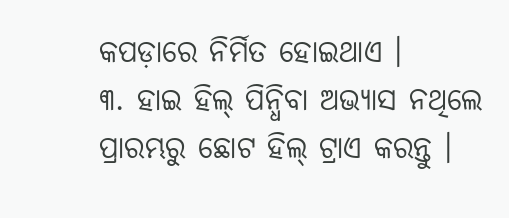କପଡ଼ାରେ ନିର୍ମିତ ହୋଇଥାଏ ।
୩. ହାଇ ହିଲ୍ ପିନ୍ଧିବା ଅଭ୍ୟାସ ନଥିଲେ ପ୍ରାରମ୍ଭରୁ ଛୋଟ ହିଲ୍ ଟ୍ରାଏ କରନ୍ତୁ ।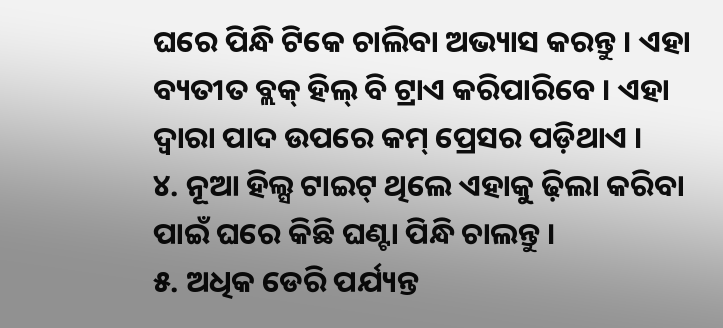ଘରେ ପିନ୍ଧି ଟିକେ ଚାଲିବା ଅଭ୍ୟାସ କରନ୍ତୁ । ଏହା ବ୍ୟତୀତ ବ୍ଲକ୍ ହିଲ୍ ବି ଟ୍ରାଏ କରିପାରିବେ । ଏହା ଦ୍ୱାରା ପାଦ ଉପରେ କମ୍ ପ୍ରେସର ପଡ଼ିଥାଏ ।
୪. ନୂଆ ହିଲ୍ସ ଟାଇଟ୍ ଥିଲେ ଏହାକୁ ଢ଼ିଲା କରିବା ପାଇଁ ଘରେ କିଛି ଘଣ୍ଟା ପିନ୍ଧି ଚାଲନ୍ତୁ ।
୫. ଅଧିକ ଡେରି ପର୍ଯ୍ୟନ୍ତ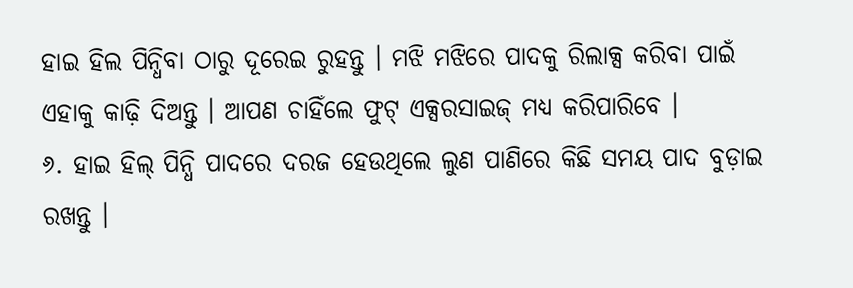ହାଇ ହିଲ ପିନ୍ଧିବା ଠାରୁ ଦୂରେଇ ରୁହନ୍ତୁ । ମଝି ମଝିରେ ପାଦକୁ ରିଲାକ୍ସ କରିବା ପାଇଁ ଏହାକୁ କାଢ଼ି ଦିଅନ୍ତୁ । ଆପଣ ଚାହିଁଲେ ଫୁଟ୍ ଏକ୍ସରସାଇଜ୍ ମଧ୍ୟ କରିପାରିବେ ।
୬. ହାଇ ହିଲ୍ ପିନ୍ଧି ପାଦରେ ଦରଜ ହେଉଥିଲେ ଲୁଣ ପାଣିରେ କିଛି ସମୟ ପାଦ ବୁଡ଼ାଇ ରଖନ୍ତୁ ।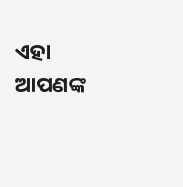ଏହା ଆପଣଙ୍କ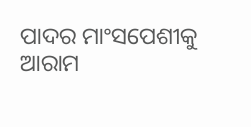ପାଦର ମାଂସପେଶୀକୁ ଆରାମ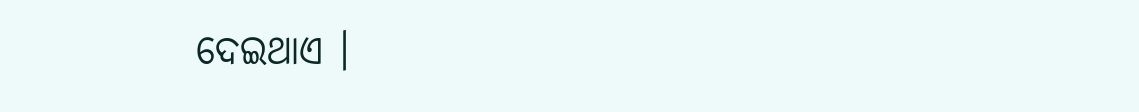ଦେଇଥାଏ ।